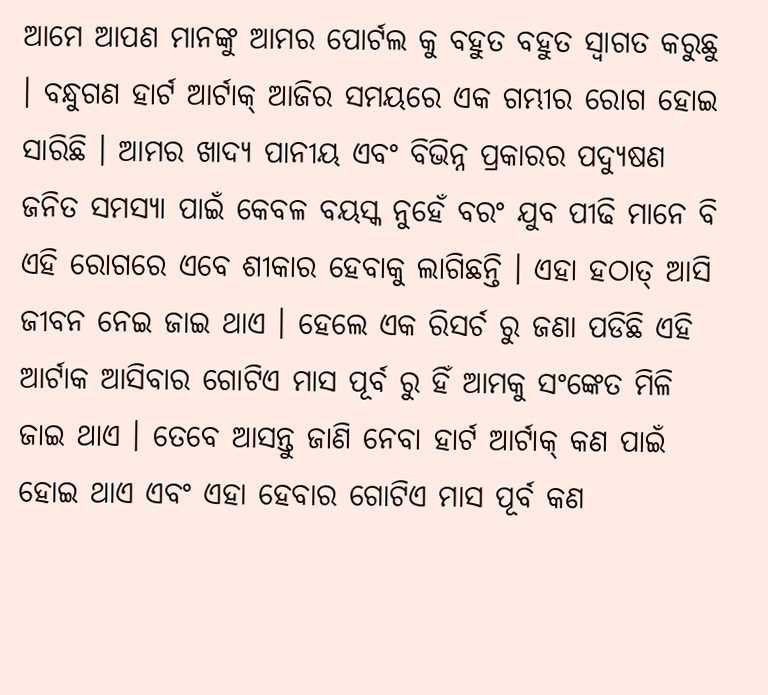ଆମେ ଆପଣ ମାନଙ୍କୁ ଆମର ପୋର୍ଟଲ କୁ ବହୁତ ବହୁତ ସ୍ୱାଗତ କରୁଛୁ । ବନ୍ଧୁଗଣ ହାର୍ଟ ଆର୍ଟାକ୍ ଆଜିର ସମୟରେ ଏକ ଗମ୍ଭୀର ରୋଗ ହୋଇ ସାରିଛି । ଆମର ଖାଦ୍ୟ ପାନୀୟ ଏବଂ ବିଭିନ୍ନ ପ୍ରକାରର ପଦ୍ୟୁଷଣ ଜନିତ ସମସ୍ୟା ପାଇଁ କେବଳ ବୟସ୍କ ନୁହେଁ ବରଂ ଯୁବ ପୀଢି ମାନେ ବି ଏହି ରୋଗରେ ଏବେ ଶୀକାର ହେବାକୁ ଲାଗିଛନ୍ତି । ଏହା ହଠାତ୍ ଆସି ଜୀବନ ନେଇ ଜାଇ ଥାଏ । ହେଲେ ଏକ ରିସର୍ଚ ରୁ ଜଣା ପଡିଛି ଏହି ଆର୍ଟାକ ଆସିବାର ଗୋଟିଏ ମାସ ପୂର୍ବ ରୁ ହିଁ ଆମକୁ ସଂଙ୍କେତ ମିଳି ଜାଇ ଥାଏ । ତେବେ ଆସନ୍ତୁ ଜାଣି ନେବା ହାର୍ଟ ଆର୍ଟାକ୍ କଣ ପାଇଁ ହୋଇ ଥାଏ ଏବଂ ଏହା ହେବାର ଗୋଟିଏ ମାସ ପୂର୍ବ କଣ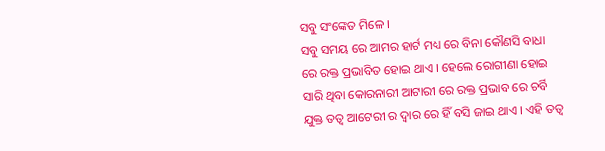ସବୁ ସଂଙ୍କେତ ମିଳେ ।
ସବୁ ସମୟ ରେ ଆମର ହାର୍ଟ ମଧ୍ୟ ରେ ବିନା କୌଣସି ବାଧା ରେ ରକ୍ତ ପ୍ରଭାବିତ ହୋଇ ଥାଏ । ହେଲେ ରୋଗୀଣା ହୋଇ ସାରି ଥିବା କୋରନାରୀ ଆଟାରୀ ରେ ରକ୍ତ ପ୍ରଭାବ ରେ ଚର୍ବି ଯୁକ୍ତ ତତ୍ୱ ଆଟେରୀ ର ଦ୍ୱାର ରେ ହିଁ ବସି ଜାଇ ଥାଏ । ଏହି ତତ୍ୱ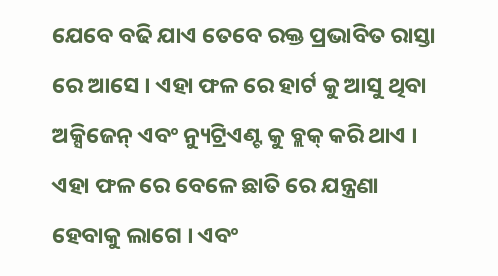ଯେବେ ବଢି ଯାଏ ତେବେ ରକ୍ତ ପ୍ରଭାବିତ ରାସ୍ତା ରେ ଆସେ । ଏହା ଫଳ ରେ ହାର୍ଟ କୁ ଆସୁ ଥିବା ଅକ୍ସିଜେନ୍ ଏବଂ ନ୍ୟୁଟ୍ରିଏଣ୍ଟ କୁ ବ୍ଲକ୍ କରି ଥାଏ । ଏହା ଫଳ ରେ ବେଳେ ଛାତି ରେ ଯନ୍ତ୍ରଣା ହେବାକୁ ଲାଗେ । ଏବଂ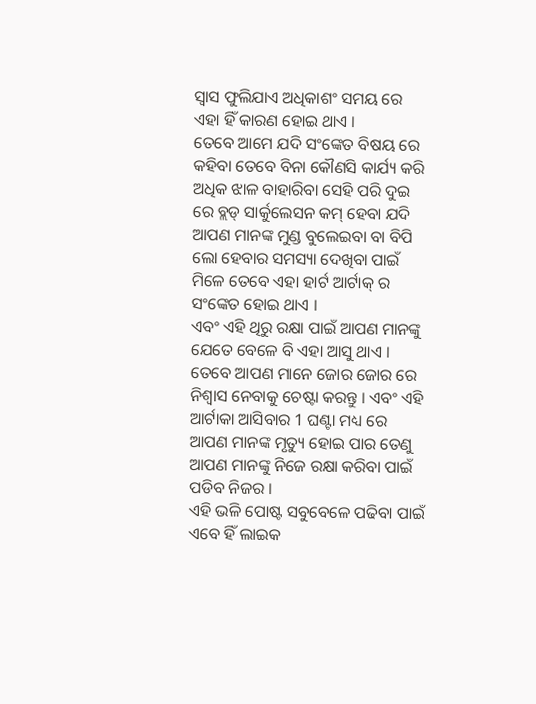ସ୍ୱାସ ଫୁଲିଯାଏ ଅଧିକାଶଂ ସମୟ ରେ ଏହା ହିଁ କାରଣ ହୋଇ ଥାଏ ।
ତେବେ ଆମେ ଯଦି ସଂଙ୍କେତ ବିଷୟ ରେ କହିବା ତେବେ ବିନା କୌଣସି କାର୍ଯ୍ୟ କରି ଅଧିକ ଝାଳ ବାହାରିବା ସେହି ପରି ଦୁଇ ରେ ବ୍ଲଡ୍ ସାର୍କୁଲେସନ କମ୍ ହେବା ଯଦି ଆପଣ ମାନଙ୍କ ମୁଣ୍ଡ ବୁଲେଇବା ବା ବିପି ଲୋ ହେବାର ସମସ୍ୟା ଦେଖିବା ପାଇଁ ମିଳେ ତେବେ ଏହା ହାର୍ଟ ଆର୍ଟାକ୍ ର ସଂଙ୍କେତ ହୋଇ ଥାଏ ।
ଏବଂ ଏହି ଥିରୁ ରକ୍ଷା ପାଇଁ ଆପଣ ମାନଙ୍କୁ ଯେତେ ବେଳେ ବି ଏହା ଆସୁ ଥାଏ । ତେବେ ଆପଣ ମାନେ ଜୋର ଜୋର ରେ ନିଶ୍ୱାସ ନେବାକୁ ଚେଷ୍ଟା କରନ୍ତୁ । ଏବଂ ଏହି ଆର୍ଟାକା ଆସିବାର 1 ଘଣ୍ଟା ମଧ୍ୟ ରେ ଆପଣ ମାନଙ୍କ ମୃତ୍ୟୁ ହୋଇ ପାର ତେଣୁ ଆପଣ ମାନଙ୍କୁ ନିଜେ ରକ୍ଷା କରିବା ପାଇଁ ପଡିବ ନିଜର ।
ଏହି ଭଳି ପୋଷ୍ଟ ସବୁବେଳେ ପଢିବା ପାଇଁ ଏବେ ହିଁ ଲାଇକ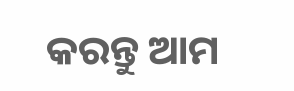କରନ୍ତୁ ଆମ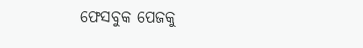ଫେସବୁକ ପେଜକୁ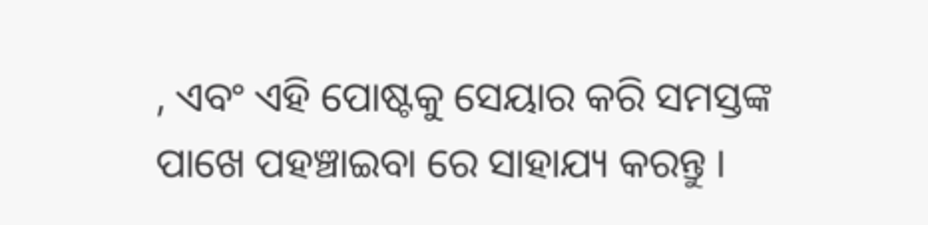, ଏବଂ ଏହି ପୋଷ୍ଟକୁ ସେୟାର କରି ସମସ୍ତଙ୍କ ପାଖେ ପହଞ୍ଚାଇବା ରେ ସାହାଯ୍ୟ କରନ୍ତୁ ।